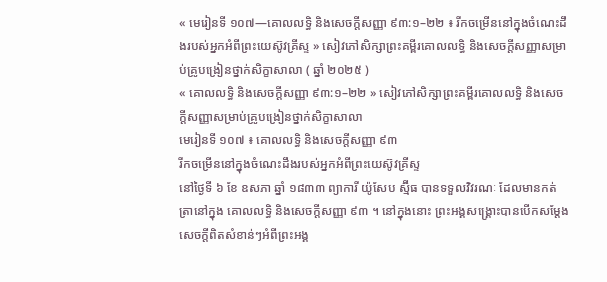« មេរៀនទី ១០៧—គោលលទ្ធិ និងសេចក្ដីសញ្ញា ៩៣:១–២២ ៖ រីកចម្រើននៅក្នុងចំណេះដឹងរបស់អ្នកអំពីព្រះយេស៊ូវគ្រីស្ទ » សៀវភៅសិក្សាព្រះគម្ពីរគោលលទ្ធិ និងសេចក្ដីសញ្ញាសម្រាប់គ្រូបង្រៀនថ្នាក់សិក្ខាសាលា ( ឆ្នាំ ២០២៥ )
« គោលលទ្ធិ និងសេចក្ដីសញ្ញា ៩៣:១–២២ » សៀវភៅសិក្សាព្រះគម្ពីរគោលលទ្ធិ និងសេចក្ដីសញ្ញាសម្រាប់គ្រូបង្រៀនថ្នាក់សិក្ខាសាលា
មេរៀនទី ១០៧ ៖ គោលលទ្ធិ និងសេចក្តីសញ្ញា ៩៣
រីកចម្រើននៅក្នុងចំណេះដឹងរបស់អ្នកអំពីព្រះយេស៊ូវគ្រីស្ទ
នៅថ្ងៃទី ៦ ខែ ឧសភា ឆ្នាំ ១៨៣៣ ព្យាការី យ៉ូសែប ស្ម៊ីធ បានទទួលវិវរណៈ ដែលមានកត់ត្រានៅក្នុង គោលលទ្ធិ និងសេចក្ដីសញ្ញា ៩៣ ។ នៅក្នុងនោះ ព្រះអង្គសង្គ្រោះបានបើកសម្តែងសេចក្តីពិតសំខាន់ៗអំពីព្រះអង្គ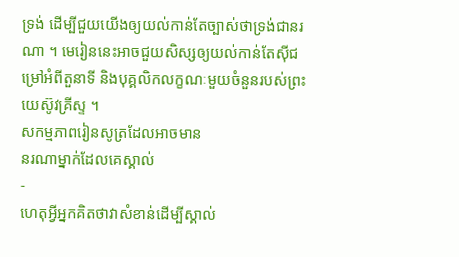ទ្រង់ ដើម្បីជួយយើងឲ្យយល់កាន់តែច្បាស់ថាទ្រង់ជានរណា ។ មេរៀននេះអាចជួយសិស្សឲ្យយល់កាន់តែស៊ីជម្រៅអំពីតួនាទី និងបុគ្គលិកលក្ខណៈមួយចំនួនរបស់ព្រះយេស៊ូវគ្រីស្ទ ។
សកម្មភាពរៀនសូត្រដែលអាចមាន
នរណាម្នាក់ដែលគេស្គាល់
-
ហេតុអ្វីអ្នកគិតថាវាសំខាន់ដើម្បីស្គាល់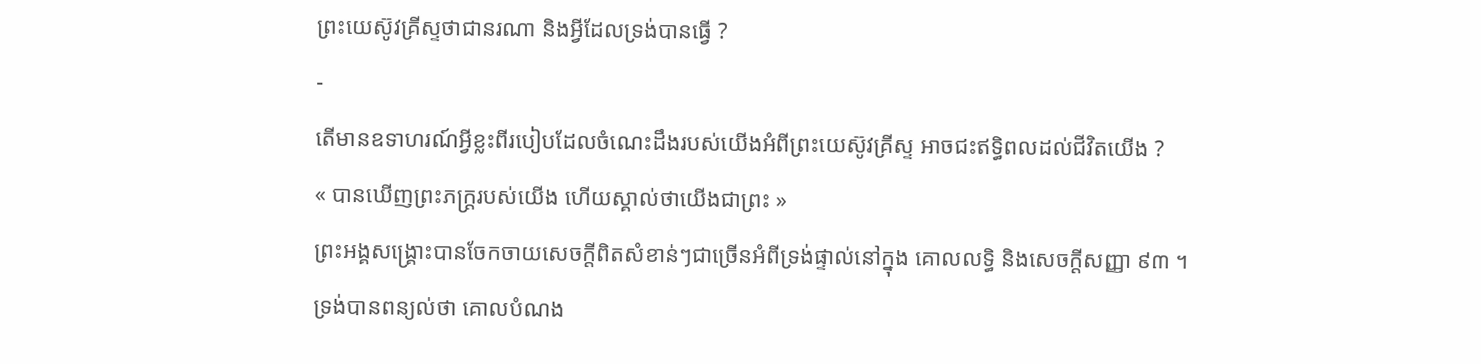ព្រះយេស៊ូវគ្រីស្ទថាជានរណា និងអ្វីដែលទ្រង់បានធ្វើ ?
-
តើមានឧទាហរណ៍អ្វីខ្លះពីរបៀបដែលចំណេះដឹងរបស់យើងអំពីព្រះយេស៊ូវគ្រីស្ទ អាចជះឥទ្ធិពលដល់ជីវិតយើង ?
« បានឃើញព្រះភក្ត្ររបស់យើង ហើយស្គាល់ថាយើងជាព្រះ »
ព្រះអង្គសង្គ្រោះបានចែកចាយសេចក្តីពិតសំខាន់ៗជាច្រើនអំពីទ្រង់ផ្ទាល់នៅក្នុង គោលលទ្ធិ និងសេចក្ដីសញ្ញា ៩៣ ។ ទ្រង់បានពន្យល់ថា គោលបំណង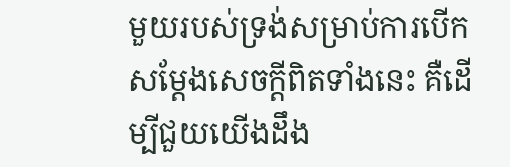មួយរបស់ទ្រង់សម្រាប់ការបើកសម្តែងសេចក្តីពិតទាំងនេះ គឺដើម្បីជួយយើងដឹង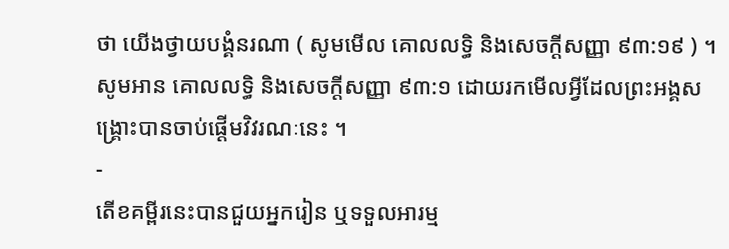ថា យើងថ្វាយបង្គំនរណា ( សូមមើល គោលលទ្ធិ និងសេចក្ដីសញ្ញា ៩៣:១៩ ) ។
សូមអាន គោលលទ្ធិ និងសេចក្តីសញ្ញា ៩៣:១ ដោយរកមើលអ្វីដែលព្រះអង្គសង្គ្រោះបានចាប់ផ្ដើមវិវរណៈនេះ ។
-
តើខគម្ពីរនេះបានជួយអ្នករៀន ឬទទួលអារម្ម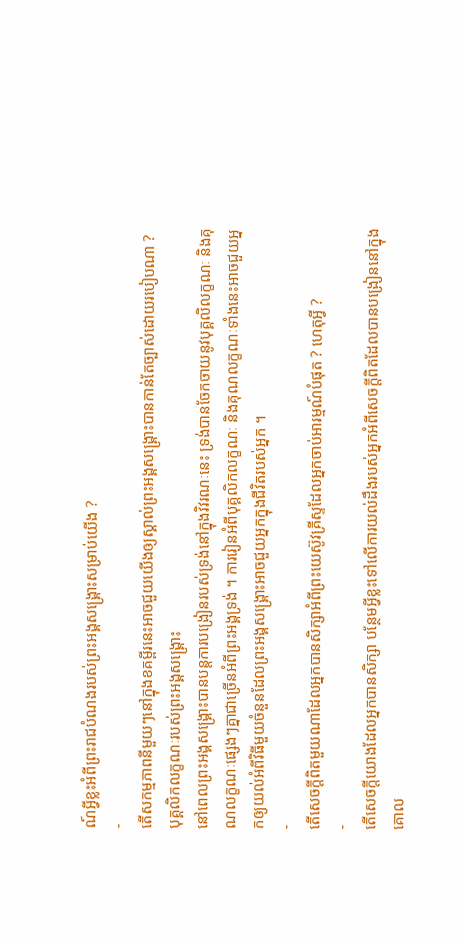ណ៍អ្វីខ្លះអំពីព្រះរាជបំណងរបស់ព្រះអង្គសង្គ្រោះសម្រាប់យើង ?
-
តើសកម្មភាពនីមួយៗនៅក្នុងខគម្ពីរនេះអាចជួយយើងឲ្យស្គាល់ព្រះអង្គសង្គ្រោះបានកាន់តែច្បាស់ដោយរបៀបណា ?
បុគ្គលិកលក្ខណៈរបស់ព្រះអង្គសង្គ្រោះ
នៅពេលព្រះអង្គសង្គ្រោះបានបន្តការបង្រៀនរបស់ទ្រង់នៅក្នុងវិវរណៈនេះ ទ្រង់បានចែកចាយនូវបុគ្គលិលក្ខណៈ និងគុណលក្ខណៈផ្សេងៗគ្នាជាច្រើនអំពីព្រះអង្គទ្រង់ ។ ការរៀនអំពីបុគ្គលិកលក្ខណៈ និងគុណលក្ខណៈទាំងនេះអាចជួយអ្នកឲ្យយល់អំពីវិធីមួយចំនួនដែលព្រះអង្គសង្គ្រោះអាចជួយអ្នកក្នុងជីវិតរបស់អ្នក ។
-
តើសេចក្ដីពិតមួយណាដែលអ្នកបានសិក្សាអំពីព្រះយេស៊ូវគ្រីស្ទដែលអ្នកចាប់អារម្មណ៍បំផុត ? ហេតុអ្វី ?
-
តើសេចក្តីយោងដែលអ្នកបានសិក្សា បន្ថែមអ្វីខ្លះទៅលើការយល់ដឹងរបស់អ្នកអំពីសេចក្ដីពិតដែលបានបង្រៀននៅក្នុង គោល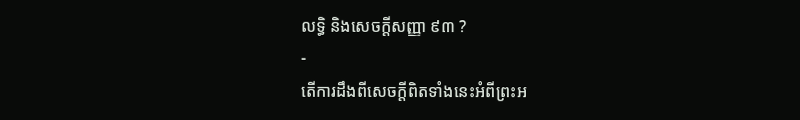លទ្ធិ និងសេចក្ដីសញ្ញា ៩៣ ?
-
តើការដឹងពីសេចក្តីពិតទាំងនេះអំពីព្រះអ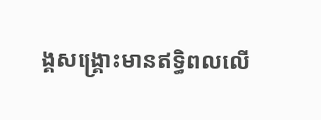ង្គសង្គ្រោះមានឥទ្ធិពលលើ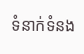ទំនាក់ទំនង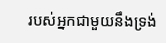របស់អ្នកជាមួយនឹងទ្រង់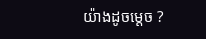យ៉ាងដូចម្តេច ?